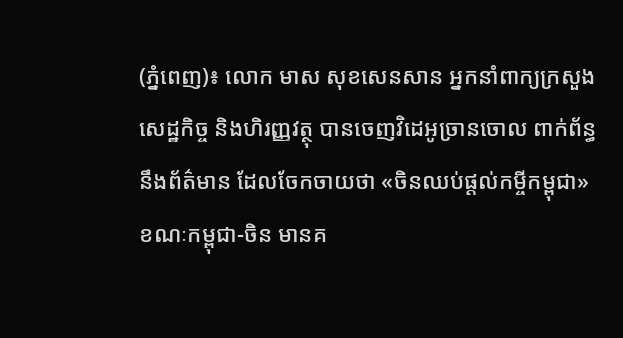(ភ្នំពេញ)៖ លោក មាស សុខសេនសាន អ្នកនាំពាក្យក្រសួងសេដ្ឋកិច្ច និងហិរញ្ញវត្ថុ បានចេញវិដេអូច្រានចោល ពាក់ព័ន្ធនឹងព័ត៌មាន ដែលចែកចាយថា «ចិនឈប់ផ្ដល់កម្ចីកម្ពុជា» ខណៈកម្ពុជា-ចិន មានគ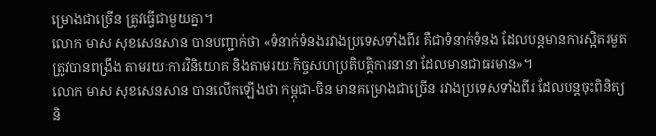ម្រោងជាច្រើន ត្រូវធ្វើជាមួយគ្នា។
លោក មាស សុខសេនសាន បានបញ្ជាក់ថា «ទំនាក់ទំនងរវាងប្រទេសទាំងពីរ គឺជាទំនាក់ទំនង ដែលបន្ដមានការស្អិតរមួត ត្រូវបានពង្រឹង តាមរយៈការវិនិយោគ និងតាមរយៈកិច្ចសហប្រតិបត្ដិការនានា ដែលមានជាធរមាន»។
លោក មាស សុខសេនសាន បានលើកឡើងថា កម្ពុជា-ចិន មានគម្រោងជាច្រើន រវាងប្រទេសទាំងពីរ ដែលបន្ដចុះពិនិត្យ និ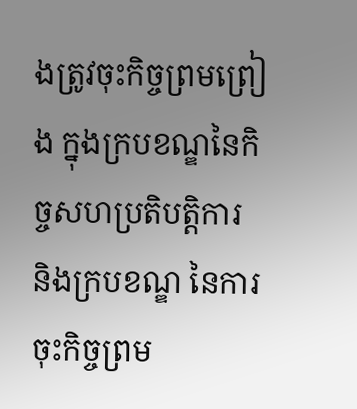ងត្រូវចុះកិច្ចព្រមព្រៀង ក្នុងក្របខណ្ឌនៃកិច្ចសហប្រតិបត្ដិការ និងក្របខណ្ឌ នៃការចុះកិច្ចព្រម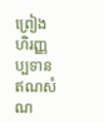ព្រៀង ហិរញ្ញប្បទានឥណសំណ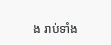ង រាប់ទាំង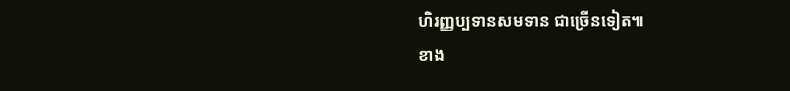ហិរញ្ញប្បទានសមទាន ជាច្រើនទៀត៕
ខាង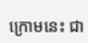ក្រោមនេះ ជា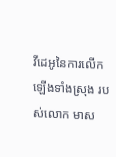វីដេអូនៃការលើកឡើងទាំងស្រុង របស់លោក មាស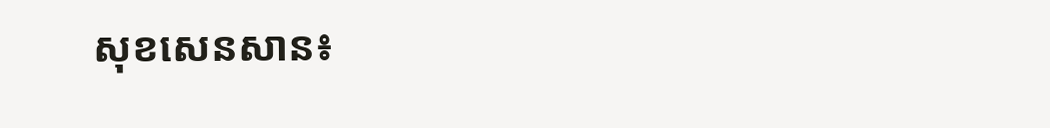សុខសេនសាន៖